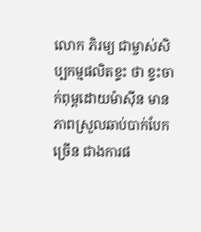លោក ភិរម្យ ជាម្ចាស់សិប្បកម្មផលិតខ្ទះ ថា ខ្ទះចាក់ពុម្ពដោយម៉ាស៊ីន មានភាពស្រួលឆាប់បាក់បែកច្រើន ជាងការផ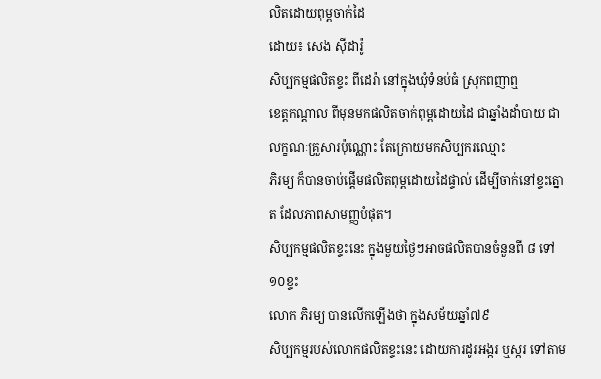លិតដោយពុម្ពចាក់ដៃ
ដោយ៖ សេង ស៊ីដារ៉ូ
សិប្បកម្មផលិតខ្ទះ ពីដេរ៉ា នៅក្នុងឃុំទំនប់ធំ ស្រុកពញាឮ
ខេត្តកណ្តាល ពីមុនមកផលិតចាក់ពុម្ពដោយដៃ ជាឆ្នាំងដាំបាយ ជាលក្ខណៈគ្រួសារប៉ុណ្ណោះ តែក្រោយមកសិប្បករឈ្មោះ
ភិរម្យ ក៏បានចាប់ផ្តើមផលិតពុម្ពដោយដៃផ្ទាល់ ដើម្បីចាក់នៅខ្ទះត្នោត ដែលភាពសាមញ្ញបំផុត។
សិប្បកម្មផលិតខ្ទះនេះ ក្នុងមួយថ្ងៃៗអាចផលិតបានចំនួនពី ៨ ទៅ១០ខ្ទះ
លោក ភិរម្យ បានលើកឡើងថា ក្នុងសម័យឆ្នាំ៧៩
សិប្បកម្មរបស់លោកផលិតខ្ទះនេះ ដោយការដូរអង្ករ ឬស្ករ ទៅតាម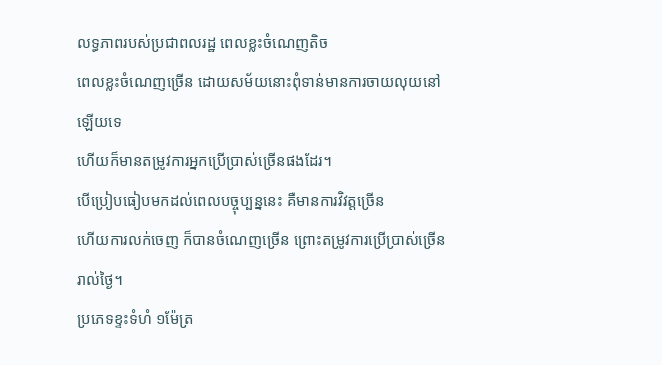លទ្ធភាពរបស់ប្រជាពលរដ្ឋ ពេលខ្លះចំណេញតិច
ពេលខ្លះចំណេញច្រើន ដោយសម័យនោះពុំទាន់មានការចាយលុយនៅឡើយទេ
ហើយក៏មានតម្រូវការអ្នកប្រើប្រាស់ច្រើនផងដែរ។
បើប្រៀបធៀបមកដល់ពេលបច្ចុប្បន្ននេះ គឺមានការវិវត្តច្រើន
ហើយការលក់ចេញ ក៏បានចំណេញច្រើន ព្រោះតម្រូវការប្រើប្រាស់ច្រើនរាល់ថ្ងៃ។
ប្រភេទខ្ទះទំហំ ១ម៉ែត្រ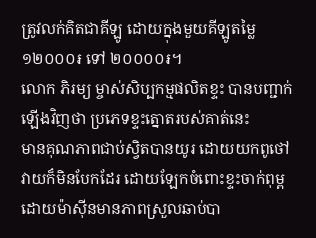ត្រូវលក់គិតជាគីឡូ ដោយក្នុងមួយគីឡូតម្លៃ ១២០០០៛ ទៅ ២០០០០៛។
លោក ភិរម្យ ម្ចាស់សិប្បកម្មផលិតខ្ទះ បានបញ្ជាក់ឡើងវិញថា ប្រភេទខ្ទះត្នោតរបស់គាត់នេះ
មានគុណភាពជាប់ស្វិតបានយូរ ដោយយកពូថៅវាយក៏មិនបែកដែរ ដោយឡែកចំពោះខ្ទះចាក់ពុម្ព ដោយម៉ាស៊ីនមានភាពស្រួលឆាប់បា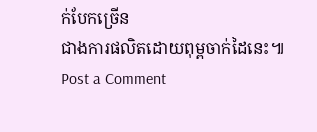ក់បែកច្រើន
ជាងការផលិតដោយពុម្ពចាក់ដៃនេះ៕
Post a Comment